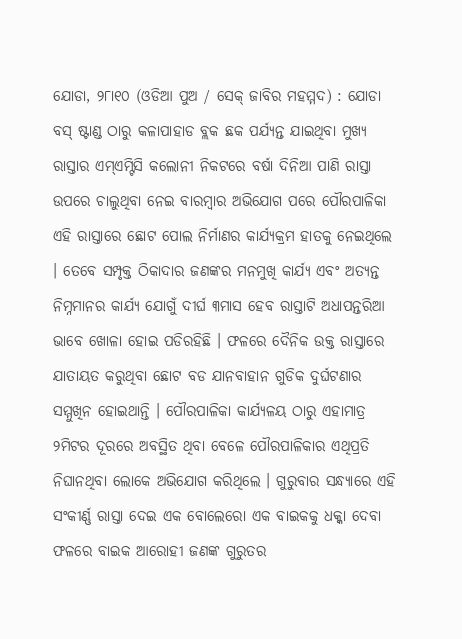ଯୋଡା, ୨୮ା୧୦ (ଓଡିଆ ପୁଅ / ସେକ୍ ଜାବିର ମହମ୍ମଦ) : ଯୋଡା ବସ୍ ଷ୍ଟାଣ୍ଡ ଠାରୁ କଳାପାହାଡ ବ୍ଲକ ଛକ ପର୍ଯ୍ୟନ୍ତ ଯାଇଥିବା ମୁଖ୍ୟ ରାସ୍ତାର ଏମ୍ଏମ୍ଟିସି କଲୋନୀ ନିକଟରେ ବର୍ଷା ଦିନିଆ ପାଣି ରାସ୍ତା ଉପରେ ଚାଲୁଥିବା ନେଇ ବାରମ୍ବାର ଅଭିଯୋଗ ପରେ ପୌରପାଳିକା ଏହି ରାସ୍ତାରେ ଛୋଟ ପୋଲ ନିର୍ମାଣର କାର୍ଯ୍ୟକ୍ରମ ହାତକୁ ନେଇଥିଲେ । ତେବେ ସମ୍ପୃକ୍ତ ଠିକାଦାର ଜଣଙ୍କର ମନମୁଖି କାର୍ଯ୍ୟ ଏବଂ ଅତ୍ୟନ୍ତ ନିମ୍ନମାନର କାର୍ଯ୍ୟ ଯୋଗୁଁ ଦୀର୍ଘ ୩ମାସ ହେବ ରାସ୍ତାଟି ଅଧାପନ୍ତରିଆ ଭାବେ ଖୋଳା ହୋଇ ପଡିରହିଛି । ଫଳରେ ଦୈନିକ ଉକ୍ତ ରାସ୍ତାରେ ଯାତାୟତ କରୁଥିବା ଛୋଟ ବଡ ଯାନବାହାନ ଗୁଡିକ ଦୁର୍ଘଟଣାର ସମ୍ମୁଖିନ ହୋଇଥାନ୍ତି । ପୌରପାଳିକା କାର୍ଯ୍ୟଳୟ ଠାରୁ ଏହାମାତ୍ର ୨ମିଟର ଦୂରରେ ଅବସ୍ଥିତ ଥିବା ବେଳେ ପୌରପାଳିକାର ଏଥିପ୍ରତି ନିଘାନଥିବା ଲୋକେ ଅଭିଯୋଗ କରିଥିଲେ । ଗୁରୁବାର ସନ୍ଧ୍ୟାରେ ଏହି ସଂକୀର୍ଣ୍ଣ ରାସ୍ତା ଦେଇ ଏକ ବୋଲେରୋ ଏକ ବାଇକକୁ ଧକ୍କା ଦେବା ଫଳରେ ବାଇକ ଆରୋହୀ ଜଣଙ୍କ ଗୁରୁତର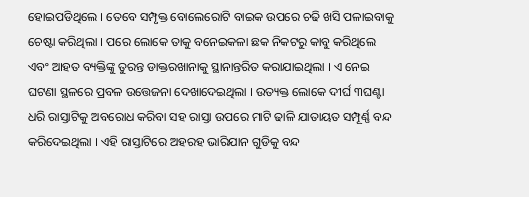ହୋଇପଡିଥିଲେ । ତେବେ ସମ୍ପୃକ୍ତ ବୋଲେରୋଟି ବାଇକ ଉପରେ ଚଢି ଖସି ପଳାଇବାକୁ ଚେଷ୍ଟା କରିଥିଲା । ପରେ ଲୋକେ ତାକୁ ବନେଇକଳା ଛକ ନିକଟରୁ କାବୁ କରିଥିଲେ ଏବଂ ଆହତ ବ୍ୟକ୍ତିଙ୍କୁ ତୁରନ୍ତ ଡାକ୍ତରଖାନାକୁ ସ୍ଥାନାନ୍ତରିତ କରାଯାଇଥିଲା । ଏ ନେଇ ଘଟଣା ସ୍ଥଳରେ ପ୍ରବଳ ଉତ୍ତେଜନା ଦେଖାଦେଇଥିଲା । ଉତ୍ୟକ୍ତ ଲୋକେ ଦୀର୍ଘ ୩ଘଣ୍ଟା ଧରି ରାସ୍ତାଟିକୁ ଅବରୋଧ କରିବା ସହ ରାସ୍ତା ଉପରେ ମାଟି ଢାଳି ଯାତାୟତ ସମ୍ପୂର୍ଣ୍ଣ ବନ୍ଦ କରିଦେଇଥିଲା । ଏହି ରାସ୍ତାଟିରେ ଅହରହ ଭାରିଯାନ ଗୁଡିକୁ ବନ୍ଦ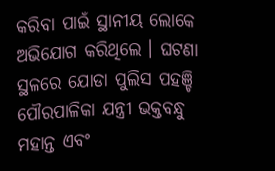କରିବା ପାଇଁ ସ୍ଥାନୀୟ ଲୋକେ ଅଭିଯୋଗ କରିଥିଲେ । ଘଟଣା ସ୍ଥଳରେ ଯୋଡା ପୁଲିସ ପହଞ୍ଚି ପୌରପାଳିକା ଯନ୍ତ୍ରୀ ଭକ୍ତବନ୍ଧୁ ମହାନ୍ତ ଏବଂ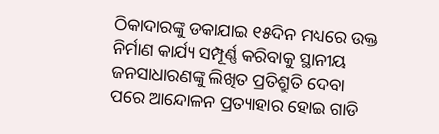ଠିକାଦାରଙ୍କୁ ଡକାଯାଇ ୧୫ଦିନ ମଧ୍ୟରେ ଉକ୍ତ ନିର୍ମାଣ କାର୍ଯ୍ୟ ସମ୍ପୂର୍ଣ୍ଣ କରିବାକୁ ସ୍ଥାନୀୟ ଜନସାଧାରଣଙ୍କୁ ଲିଖିତ ପ୍ରତିଶ୍ରୁତି ଦେବା ପରେ ଆନ୍ଦୋଳନ ପ୍ରତ୍ୟାହାର ହୋଇ ଗାଡି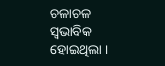ଚଳାଚଳ ସ୍ୱଭାବିକ ହୋଇଥିଲା ।